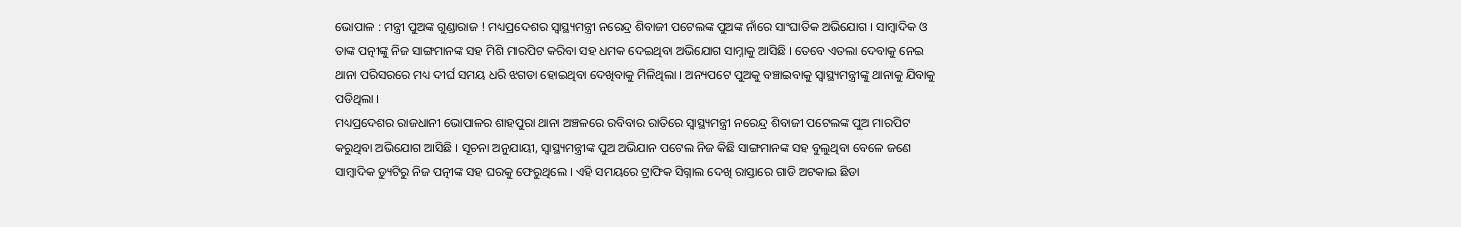ଭୋପାଳ : ମନ୍ତ୍ରୀ ପୁଅଙ୍କ ଗୁଣ୍ଡାରାଜ ! ମଧ୍ୟପ୍ରଦେଶର ସ୍ୱାସ୍ଥ୍ୟମନ୍ତ୍ରୀ ନରେନ୍ଦ୍ର ଶିବାଜୀ ପଟେଲଙ୍କ ପୁଅଙ୍କ ନାଁରେ ସାଂଘାତିକ ଅଭିଯୋଗ । ସାମ୍ବାଦିକ ଓ ତାଙ୍କ ପତ୍ନୀଙ୍କୁ ନିଜ ସାଙ୍ଗମାନଙ୍କ ସହ ମିଶି ମାରପିଟ କରିବା ସହ ଧମକ ଦେଇଥିବା ଅଭିଯୋଗ ସାମ୍ନାକୁ ଆସିଛି । ତେବେ ଏତଲା ଦେବାକୁ ନେଇ ଥାନା ପରିସରରେ ମଧ୍ୟ ଦୀର୍ଘ ସମୟ ଧରି ଝଗଡା ହୋଇଥିବା ଦେଖିବାକୁ ମିଳିଥିଲା । ଅନ୍ୟପଟେ ପୁଅକୁ ବଞ୍ଚାଇବାକୁ ସ୍ୱାସ୍ଥ୍ୟମନ୍ତ୍ରୀଙ୍କୁ ଥାନାକୁ ଯିବାକୁ ପଡିଥିଲା ।
ମଧ୍ୟପ୍ରଦେଶର ରାଜଧାନୀ ଭୋପାଳର ଶାହପୁରା ଥାନା ଅଞ୍ଚଳରେ ରବିବାର ରାତିରେ ସ୍ୱାସ୍ଥ୍ୟମନ୍ତ୍ରୀ ନରେନ୍ଦ୍ର ଶିବାଜୀ ପଟେଲଙ୍କ ପୁଅ ମାରପିଟ କରୁଥିବା ଅଭିଯୋଗ ଆସିଛି । ସୂଚନା ଅନୁଯାୟୀ, ସ୍ୱାସ୍ଥ୍ୟମନ୍ତ୍ରୀଙ୍କ ପୁଅ ଅଭିଯାନ ପଟେଲ ନିଜ କିଛି ସାଙ୍ଗମାନଙ୍କ ସହ ବୁଲୁଥିବା ବେଳେ ଜଣେ ସାମ୍ୱାଦିକ ଡ୍ୟୁଟିରୁ ନିଜ ପତ୍ନୀଙ୍କ ସହ ଘରକୁ ଫେରୁଥିଲେ । ଏହି ସମୟରେ ଟ୍ରାଫିକ ସିଗ୍ନାଲ ଦେଖି ରାସ୍ତାରେ ଗାଡି ଅଟକାଇ ଛିଡା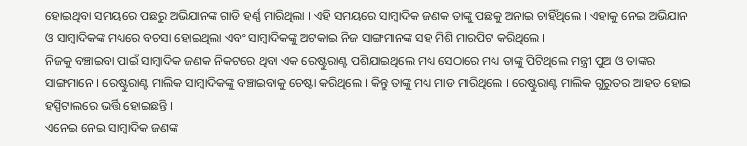ହୋଇଥିବା ସମୟରେ ପଛରୁ ଅଭିଯାନଙ୍କ ଗାଡି ହର୍ଣ୍ଣ ମାରିଥିଲା । ଏହି ସମୟରେ ସାମ୍ବାଦିକ ଜଣକ ତାଙ୍କୁ ପଛକୁ ଅନାଇ ଚାହିଁଥିଲେ । ଏହାକୁ ନେଇ ଅଭିଯାନ ଓ ସାମ୍ବାଦିକଙ୍କ ମଧ୍ୟରେ ବଚସା ହୋଇଥିଲା ଏବଂ ସାମ୍ବାଦିକଙ୍କୁ ଅଟକାଇ ନିଜ ସାଙ୍ଗମାନଙ୍କ ସହ ମିଶି ମାରପିଟ କରିଥିଲେ ।
ନିଜକୁ ବଞ୍ଚାଇବା ପାଇଁ ସାମ୍ବାଦିକ ଜଣକ ନିକଟରେ ଥିବା ଏକ ରେଷ୍ଟୁରାଣ୍ଟ ପଶିଯାଇଥିଲେ ମଧ୍ୟ ସେଠାରେ ମଧ୍ୟ ତାଙ୍କୁ ପିଟିଥିଲେ ମନ୍ତ୍ରୀ ପୁଅ ଓ ତାଙ୍କର ସାଙ୍ଗମାନେ । ରେଷ୍ଟୁରାଣ୍ଟ ମାଲିକ ସାମ୍ବାଦିକଙ୍କୁ ବଞ୍ଚାଇବାକୁ ଚେଷ୍ଟା କରିଥିଲେ । କିନ୍ତୁ ତାଙ୍କୁ ମଧ୍ୟ ମାଡ ମାରିଥିଲେ । ରେଷ୍ଟୁରାଣ୍ଟ ମାଲିକ ଗୁରୁତର ଆହତ ହୋଇ ହସ୍ପିଟାଲରେ ଭର୍ତ୍ତି ହୋଇଛନ୍ତି ।
ଏନେଇ ନେଇ ସାମ୍ବାଦିକ ଜଣଙ୍କ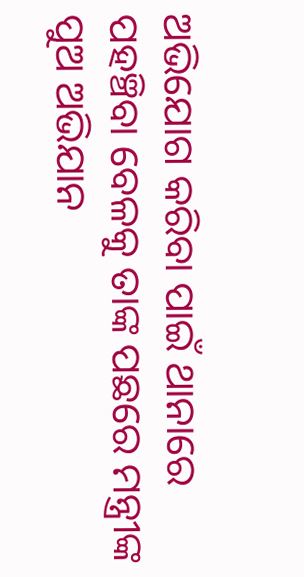ଅଭିଯୋଗ କରିବା ପାଇଁ ଥାନାରେ ପହଞ୍ଚିବା ବେଳକୁ ତାଙ୍କ ପଛରେ ମନ୍ତ୍ରୀଙ୍କ ପୁଅ ଅଭିଯାନ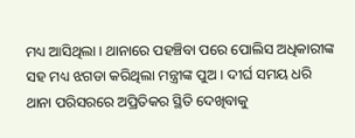ମଧ୍ୟ ଆସିଥିଲା । ଥାନାରେ ପହଞ୍ଚିବା ପରେ ପୋଲିସ ଅଧିକାରୀଙ୍କ ସହ ମଧ୍ୟ ଝଗଡା କରିଥିଲା ମନ୍ତ୍ରୀଙ୍କ ପୁଅ । ଦୀର୍ଘ ସମୟ ଧରି ଥାନା ପରିସରରେ ଅପ୍ରିତିକର ସ୍ଥିତି ଦେଖିବାକୁ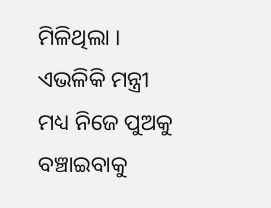ମିଳିଥିଲା । ଏଭଳିକି ମନ୍ତ୍ରୀ ମଧ୍ୟ ନିଜେ ପୁଅକୁ ବଞ୍ଚାଇବାକୁ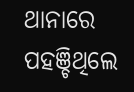ଥାନାରେ ପହଞ୍ଚିଥିଲେ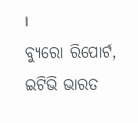।
ବ୍ୟୁରୋ ରିପୋର୍ଟ, ଇଟିଭି ଭାରତ